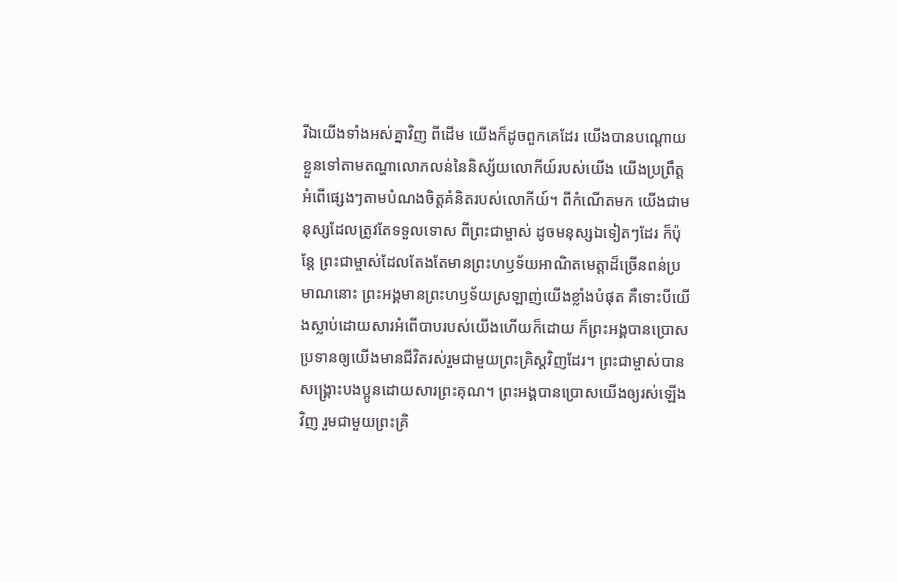រីឯយើងទាំងអស់គ្នាវិញ ពីដើម យើងក៏ដូចពួកគេដែរ យើងបានបណ្ដោយខ្លួនទៅតាមតណ្ហាលោភលន់នៃនិស្ស័យលោកីយ៍របស់យើង យើងប្រព្រឹត្តអំពើផ្សេងៗតាមបំណងចិត្តគំនិតរបស់លោកីយ៍។ ពីកំណើតមក យើងជាមនុស្សដែលត្រូវតែទទួលទោស ពីព្រះជាម្ចាស់ ដូចមនុស្សឯទៀតៗដែរ ក៏ប៉ុន្តែ ព្រះជាម្ចាស់ដែលតែងតែមានព្រះហឫទ័យអាណិតមេត្តាដ៏ច្រើនពន់ប្រមាណនោះ ព្រះអង្គមានព្រះហឫទ័យស្រឡាញ់យើងខ្លាំងបំផុត គឺទោះបីយើងស្លាប់ដោយសារអំពើបាបរបស់យើងហើយក៏ដោយ ក៏ព្រះអង្គបានប្រោសប្រទានឲ្យយើងមានជីវិតរស់រួមជាមួយព្រះគ្រិស្តវិញដែរ។ ព្រះជាម្ចាស់បានសង្គ្រោះបងប្អូនដោយសារព្រះគុណ។ ព្រះអង្គបានប្រោសយើងឲ្យរស់ឡើងវិញ រួមជាមួយព្រះគ្រិ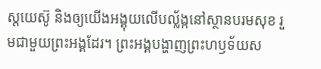ស្តយេស៊ូ និងឲ្យយើងអង្គុយលើបល្ល័ង្កនៅស្ថានបរមសុខ រួមជាមួយព្រះអង្គដែរ។ ព្រះអង្គបង្ហាញព្រះហឫទ័យស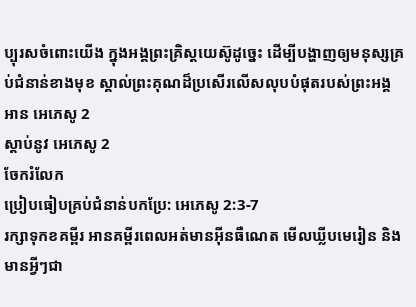ប្បុរសចំពោះយើង ក្នុងអង្គព្រះគ្រិស្តយេស៊ូដូច្នេះ ដើម្បីបង្ហាញឲ្យមនុស្សគ្រប់ជំនាន់ខាងមុខ ស្គាល់ព្រះគុណដ៏ប្រសើរលើសលុបបំផុតរបស់ព្រះអង្គ
អាន អេភេសូ 2
ស្ដាប់នូវ អេភេសូ 2
ចែករំលែក
ប្រៀបធៀបគ្រប់ជំនាន់បកប្រែ: អេភេសូ 2:3-7
រក្សាទុកខគម្ពីរ អានគម្ពីរពេលអត់មានអ៊ីនធឺណេត មើលឃ្លីបមេរៀន និងមានអ្វីៗជា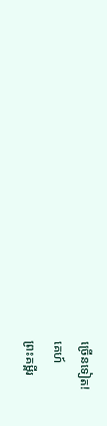ច្រើនទៀត!
គេហ៍
ព្រះគម្ពីរ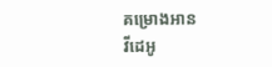គម្រោងអាន
វីដេអូ